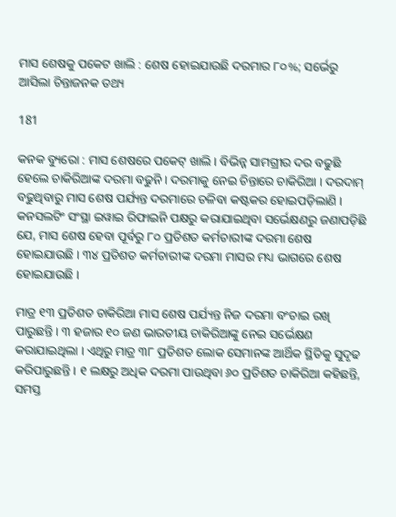ମାସ ଶେଷକୁ ପକେଟ ଖାଲି : ଶେଷ ହୋଇଯାଉଛି ଦରମାର ୮୦%; ସର୍ଭେରୁ ଆସିଲା ଚିନ୍ତାଜନକ ତଥ୍ୟ

181

କନକ ବ୍ୟୁରୋ : ମାସ ଶେଷରେ ପକେଟ୍ ଖାଲି । ବିଭିନ୍ନ ସାମଗ୍ରୀର ଦର ବଢୁଛି ହେଲେ ଚାକିରିଆଙ୍କ ଦରମା ବଢୁନି । ଦରମାକୁ ନେଇ ଚିନ୍ତାରେ ଚାକିରିଆ । ଦରଦାମ୍ ବଢୁଥିବାରୁ ମାସ ଶେଷ ପର୍ଯ୍ୟନ୍ତ ଦରମାରେ ଚଳିବା କଷ୍ଟକର ହୋଇପଡ଼ିଲାଣି । କନସଲଟିଂ ସଂସ୍ଥା ଇୱାଇ ରିଫାଇନି ପକ୍ଷରୁ କରାଯାଇଥିବା ସର୍ଭେକ୍ଷଣରୁ ଜଣାପଡ଼ିଛି ଯେ, ମାସ ଶେଷ ହେବା ପୂର୍ବରୁ ୮୦ ପ୍ରତିଶତ କର୍ମଚାରୀଙ୍କ ଦରମା ଶେଷ ହୋଇଯାଉଛି । ୩୪ ପ୍ରତିଶତ କର୍ମଚାରୀଙ୍କ ଦରମା ମାସର ମଧ୍ୟ ଭାଗରେ ଶେଷ ହୋଇଯାଉଛି ।

ମାତ୍ର ୧୩ ପ୍ରତିଶତ ଚାକିରିଆ ମାସ ଶେଷ ପର୍ଯ୍ୟନ୍ତ ନିଜ ଦରମା ବଂଚାଇ ରଖି ପାରୁଛନ୍ତି । ୩ ହଜାର ୧୦ ଜଣ ଭାରତୀୟ ଚାକିରିଆଙ୍କୁ ନେଇ ସର୍ଭେକ୍ଷଣ କରାଯାଇଥିଲା । ଏଥିରୁ ମାତ୍ର ୩୮ ପ୍ରତିଶତ ଲୋକ ସେମାନଙ୍କ ଆର୍ଥିକ ସ୍ଥିତିକୁ ସୁଦୃଢ କରିପାରୁଛନ୍ତି । ୧ ଲକ୍ଷରୁ ଅଧିକ ଦରମା ପାଉଥିବା ୬୦ ପ୍ରତିଶତ ଚାକିରିଆ କହିଛନ୍ତି, ସମସ୍ତ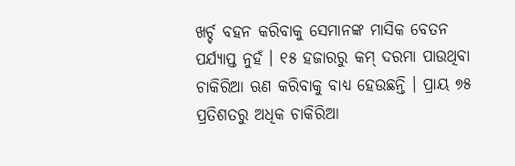ଖର୍ଚ୍ଚ ବହନ କରିବାକୁ ସେମାନଙ୍କ ମାସିକ ବେତନ ପର୍ଯ୍ୟାପ୍ତ ନୁହଁ । ୧୫ ହଜାରରୁ କମ୍ ଦରମା ପାଉଥିବା ଚାକିରିଆ ଋଣ କରିବାକୁ ବାଧ୍ୟ ହେଉଛନ୍ତି । ପ୍ରାୟ ୭୫ ପ୍ରତିଶତରୁ ଅଧିକ ଚାକିରିଆ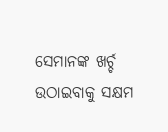ସେମାନଙ୍କ ଖର୍ଚ୍ଚ ଉଠାଇବାକୁ ସକ୍ଷମ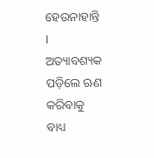ହେଉନାହାନ୍ତି । ଅତ୍ୟାବଶ୍ୟକ ପଡ଼ିଲେ ଋଣ କରିବାକୁ ବାଧ୍ୟ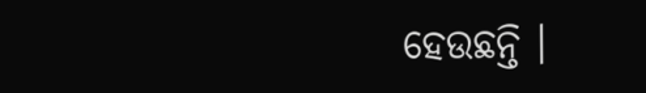ହେଉଛନ୍ତି ।